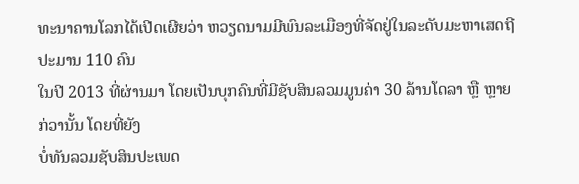ທະນາຄານໂລກໄດ້ເປີດເຜີຍວ່າ ຫວຽດນາມມີພົນລະເມືອງທີ່ຈັດຢູ່ໃນລະດັບມະຫາເສດຖີ ປະມານ 110 ຄົນ
ໃນປີ 2013 ທີ່ຜ່ານມາ ໂດຍເປັນບຸກຄົນທີ່ມີຊັບສິນລວມມູນຄ່າ 30 ລ້ານໂດລາ ຫຼື ຫຼາຍກ່ວານັ້ນ ໂດຍທີ່ຍັງ
ບໍ່ທັນລວມຊັບສິນປະເພດ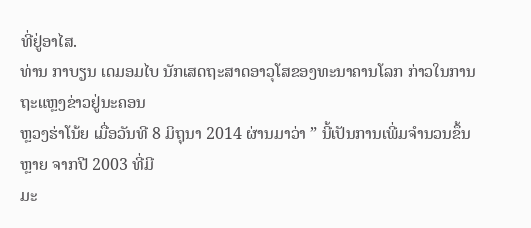ທີ່ຢູ່ອາໄສ.
ທ່ານ ກາບຽນ ເດມອມໄບ ນັກເສດຖະສາດອາວຸໂສຂອງທະນາຄານໂລກ ກ່າວໃນການຖະແຫຼງຂ່າວຢູ່ນະຄອນ
ຫຼວງຮ່າໂນ້ຍ ເມື່ອວັນທີ 8 ມິຖຸນາ 2014 ຜ່ານມາວ່າ ” ນີ້ເປັນການເພີ່ມຈຳນວນຂຶ້ນຫຼາຍ ຈາກປີ 2003 ທີ່ມີ
ມະ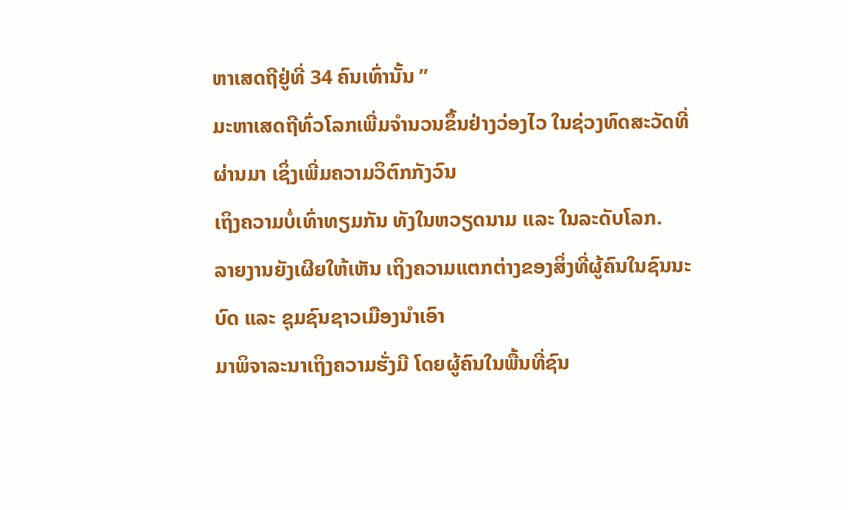ຫາເສດຖີຢູ່ທີ່ 34 ຄົນເທົ່ານັ້ນ ”
ມະຫາເສດຖີທົ່ວໂລກເພີ່ມຈຳນວນຂຶ້ນຢ່າງວ່ອງໄວ ໃນຊ່ວງທົດສະວັດທີ່ຜ່ານມາ ເຊິ່ງເພີ່ມຄວາມວິຕົກກັງວົນ
ເຖິງຄວາມບໍ່ເທົ່າທຽມກັນ ທັງໃນຫວຽດນາມ ແລະ ໃນລະດັບໂລກ.
ລາຍງານຍັງເຜີຍໃຫ້ເຫັນ ເຖິງຄວາມແຕກຕ່າງຂອງສິ່ງທີ່ຜູ້ຄົນໃນຊົນນະບົດ ແລະ ຊຸມຊົນຊາວເມືອງນຳເອົາ
ມາພິຈາລະນາເຖິງຄວາມຮັ່ງມີ ໂດຍຜູ້ຄົນໃນພື້ນທີ່ຊົນ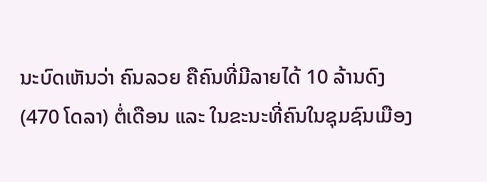ນະບົດເຫັນວ່າ ຄົນລວຍ ຄືຄົນທີ່ມີລາຍໄດ້ 10 ລ້ານດົງ
(470 ໂດລາ) ຕໍ່ເດືອນ ແລະ ໃນຂະນະທີ່ຄົນໃນຊຸມຊົນເມືອງ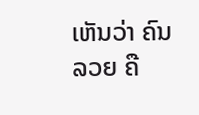ເຫັນວ່າ ຄົນລວຍ ຄື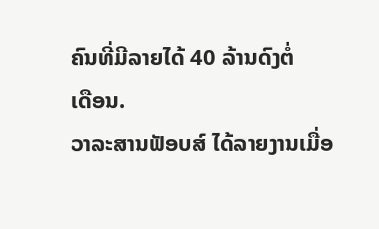ຄົນທີ່ມີລາຍໄດ້ 40 ລ້ານດົງຕໍ່
ເດືອນ.
ວາລະສານຟັອບສ໌ ໄດ້ລາຍງານເມື່ອ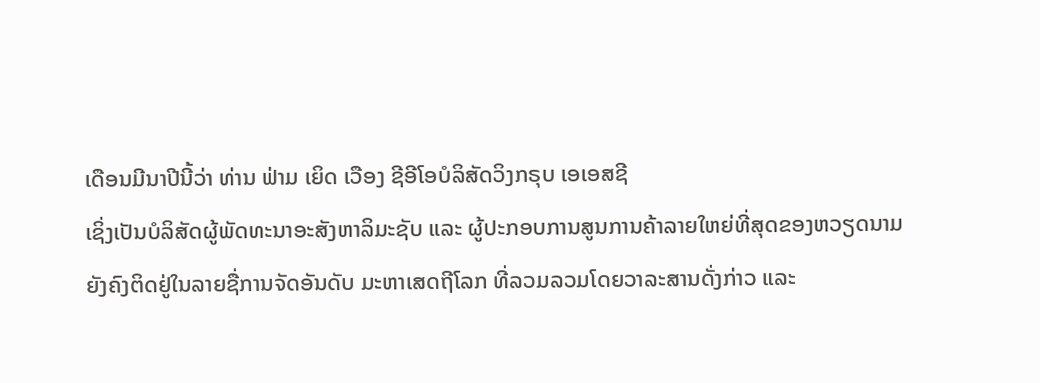ເດືອນມີນາປີນີ້ວ່າ ທ່ານ ຟ່າມ ເຍິດ ເວືອງ ຊີອີໂອບໍລິສັດວິງກຣຸບ ເອເອສຊີ
ເຊິ່ງເປັນບໍລິສັດຜູ້ພັດທະນາອະສັງຫາລິມະຊັບ ແລະ ຜູ້ປະກອບການສູນການຄ້າລາຍໃຫຍ່ທີ່ສຸດຂອງຫວຽດນາມ
ຍັງຄົງຕິດຢູ່ໃນລາຍຊື່ການຈັດອັນດັບ ມະຫາເສດຖີໂລກ ທີ່ລວມລວມໂດຍວາລະສານດັ່ງກ່າວ ແລະ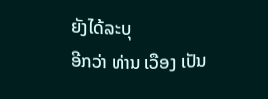ຍັງໄດ້ລະບຸ
ອີກວ່າ ທ່ານ ເວືອງ ເປັນ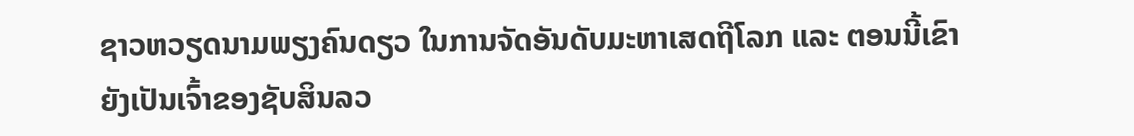ຊາວຫວຽດນາມພຽງຄົນດຽວ ໃນການຈັດອັນດັບມະຫາເສດຖີໂລກ ແລະ ຕອນນີ້ເຂົາ
ຍັງເປັນເຈົ້າຂອງຊັບສິນລວ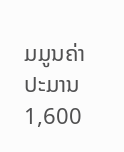ມມູນຄ່າປະມານ 1,600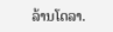ລ້ານໂດລາ.